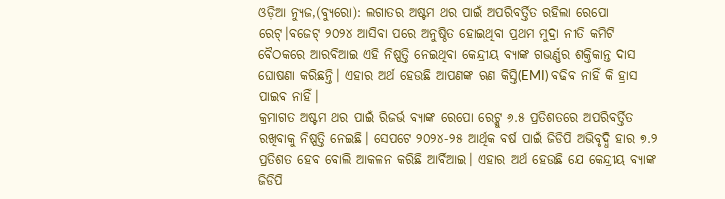ଓଡ଼ିଆ ନ୍ୟୁଜ,(ବ୍ୟୁରୋ): ଲଗାତର ଅଷ୍ଟମ ଥର ପାଇଁ ଅପରିବର୍ତ୍ତିତ ରହିଲା ରେପୋ ରେଟ୍।ବଜେଟ୍ ୨୦୨୪ ଆସିବା ପରେ ଅନୁଷ୍ଠିତ ହୋଇଥିବା ପ୍ରଥମ ମୁଦ୍ରା ନୀତି କମିଟି ବୈଠକରେ ଆରବିଆଇ ଏହି ନିଷ୍ପତ୍ତି ନେଇଥିବା କେନ୍ଦ୍ରୀୟ ବ୍ୟାଙ୍କ ଗଭର୍ଣ୍ଣର ଶକ୍ତିକାନ୍ତ ଦାସ ଘୋଷଣା କରିଛନ୍ତି। ଏହାର ଅର୍ଥ ହେଉଛି ଆପଣଙ୍କ ଋଣ କିସ୍ତି(EMI) ବଢିବ ନାହିଁ କି ହ୍ରାସ ପାଇବ ନାହିଁ।
କ୍ରମାଗତ ଅଷ୍ଟମ ଥର ପାଇଁ ରିଜର୍ଭ ବ୍ୟାଙ୍କ ରେପୋ ରେଟ୍କୁ ୬.୫ ପ୍ରତିଶତରେ ଅପରିବର୍ତ୍ତିତ ରଖିବାକୁ ନିଷ୍ପତ୍ତି ନେଇଛି। ସେପଟେ ୨୦୨୪-୨୫ ଆର୍ଥିକ ବର୍ଷ ପାଇଁ ଜିଡିପି ଅଭିବୃଦ୍ଧି ହାର ୭.୨ ପ୍ରତିଶତ ହେବ ବୋଲି ଆକଳନ କରିଛି ଆର୍ବିଆଇ। ଏହାର ଅର୍ଥ ହେଉଛି ଯେ କେନ୍ଦ୍ରୀୟ ବ୍ୟାଙ୍କ ଜିଡିପି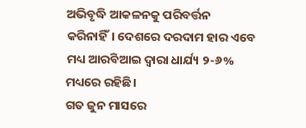ଅଭିବୃଦ୍ଧି ଆକଳନକୁ ପରିବର୍ତ୍ତନ କରିନାହିଁ। ଦେଶରେ ଦରଦାମ ହାର ଏବେ ମଧ୍ୟ ଆରବିଆଇ ଦ୍ୱାରା ଧାର୍ଯ୍ୟ ୨-୬% ମଧ୍ୟରେ ରହିଛି।
ଗତ ଜୁନ ମାସରେ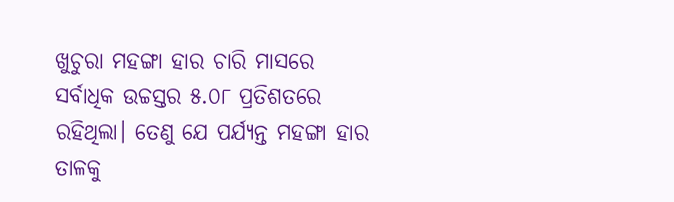ଖୁଚୁରା ମହଙ୍ଗା ହାର ଚାରି ମାସରେ ସର୍ବାଧିକ ଉଚ୍ଚସ୍ତର ୫.୦୮ ପ୍ରତିଶତରେ ରହିଥିଲା। ତେଣୁ ଯେ ପର୍ଯ୍ୟନ୍ତ ମହଙ୍ଗା ହାର ତାଳକୁ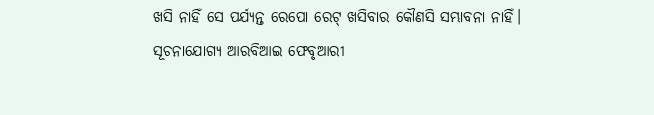ଖସି ନାହିଁ ସେ ପର୍ଯ୍ୟନ୍ତ ରେପୋ ରେଟ୍ ଖସିବାର କୌଣସି ସମ୍ଭାବନା ନାହିଁ। ସୂଚନାଯୋଗ୍ୟ ଆରବିଆଇ ଫେବୃଆରୀ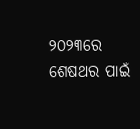୨୦୨୩ରେ ଶେଷଥର ପାଇଁ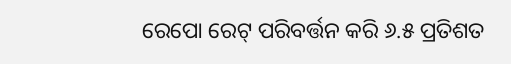ରେପୋ ରେଟ୍ ପରିବର୍ତ୍ତନ କରି ୬.୫ ପ୍ରତିଶତ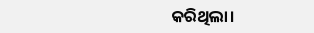କରିଥିଲା।